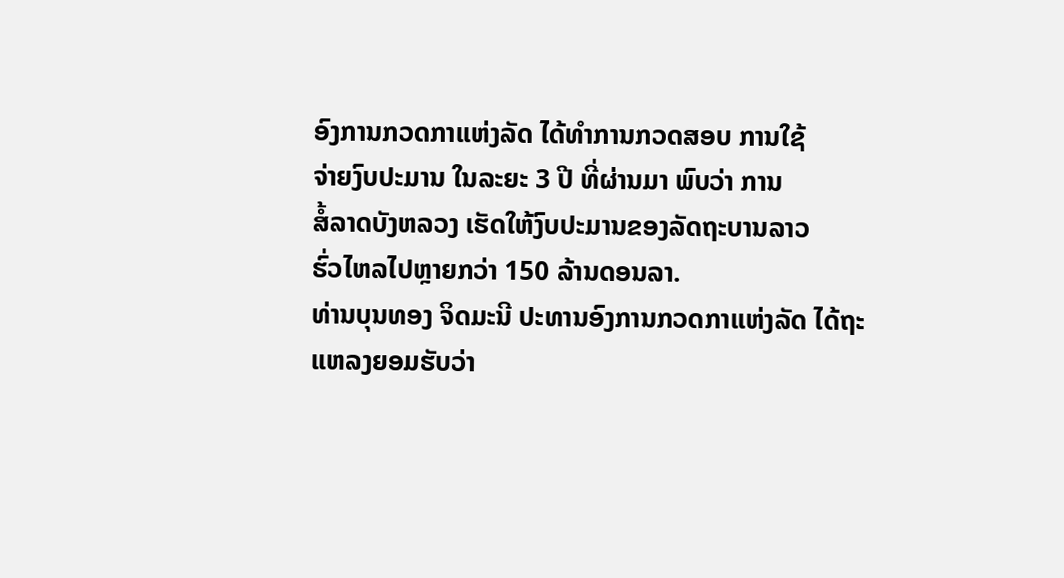ອົງການກວດກາແຫ່ງລັດ ໄດ້ທຳການກວດສອບ ການໃຊ້
ຈ່າຍງົບປະມານ ໃນລະຍະ 3 ປີ ທີ່ຜ່ານມາ ພົບວ່າ ການ
ສໍ້ລາດບັງຫລວງ ເຮັດໃຫ້ງົບປະມານຂອງລັດຖະບານລາວ
ຮົ່ວໄຫລໄປຫຼາຍກວ່າ 150 ລ້ານດອນລາ.
ທ່ານບຸນທອງ ຈິດມະນີ ປະທານອົງການກວດກາແຫ່ງລັດ ໄດ້ຖະແຫລງຍອມຮັບວ່າ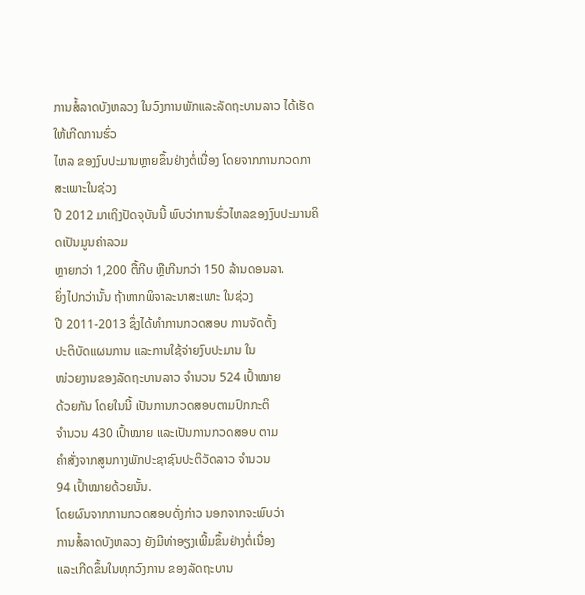ການສໍ້ລາດບັງຫລວງ ໃນວົງການພັກແລະລັດຖະບານລາວ ໄດ້ເຮັດໃຫ້ເກີດການຮົ່ວ
ໄຫລ ຂອງງົບປະມານຫຼາຍຂຶ້ນຢ່າງຕໍ່ເນື່ອງ ໂດຍຈາກການກວດກາສະເພາະໃນຊ່ວງ
ປີ 2012 ມາເຖິງປັດຈຸບັນນີ້ ພົບວ່າການຮົ່ວໄຫລຂອງງົບປະມານຄິດເປັນມູນຄ່າລວມ
ຫຼາຍກວ່າ 1,200 ຕື້ກີບ ຫຼືເກີນກວ່າ 150 ລ້ານດອນລາ.
ຍິ່ງໄປກວ່ານັ້ນ ຖ້າຫາກພິຈາລະນາສະເພາະ ໃນຊ່ວງ
ປີ 2011-2013 ຊຶ່ງໄດ້ທຳການກວດສອບ ການຈັດຕັ້ງ
ປະຕິບັດແຜນການ ແລະການໃຊ້ຈ່າຍງົບປະມານ ໃນ
ໜ່ວຍງານຂອງລັດຖະບານລາວ ຈຳນວນ 524 ເປົ້າໝາຍ
ດ້ວຍກັນ ໂດຍໃນນີ້ ເປັນການກວດສອບຕາມປົກກະຕິ
ຈຳນວນ 430 ເປົ້າໝາຍ ແລະເປັນການກວດສອບ ຕາມ
ຄຳສັ່ງຈາກສູນກາງພັກປະຊາຊົນປະຕິວັດລາວ ຈຳນວນ
94 ເປົ້າໝາຍດ້ວຍນັ້ນ.
ໂດຍຜົນຈາກການກວດສອບດັ່ງກ່າວ ນອກຈາກຈະພົບວ່າ
ການສໍ້ລາດບັງຫລວງ ຍັງມີທ່າອຽງເພີ້ມຂຶ້ນຢ່າງຕໍ່ເນື່ອງ
ແລະເກີດຂຶ້ນໃນທຸກວົງການ ຂອງລັດຖະບານ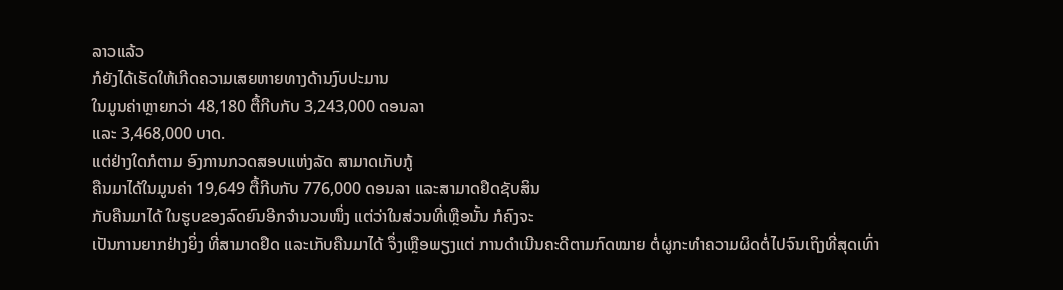ລາວແລ້ວ
ກໍຍັງໄດ້ເຮັດໃຫ້ເກີດຄວາມເສຍຫາຍທາງດ້ານງົບປະມານ
ໃນມູນຄ່າຫຼາຍກວ່າ 48,180 ຕື້ກີບກັບ 3,243,000 ດອນລາ
ແລະ 3,468,000 ບາດ.
ແຕ່ຢ່າງໃດກໍຕາມ ອົງການກວດສອບແຫ່ງລັດ ສາມາດເກັບກູ້
ຄືນມາໄດ້ໃນມູນຄ່າ 19,649 ຕື້ກີບກັບ 776,000 ດອນລາ ແລະສາມາດຢຶດຊັບສິນ
ກັບຄືນມາໄດ້ ໃນຮູບຂອງລົດຍົນອີກຈຳນວນໜຶ່ງ ແຕ່ວ່າໃນສ່ວນທີ່ເຫຼືອນັ້ນ ກໍຄົງຈະ
ເປັນການຍາກຢ່າງຍິ່ງ ທີ່ສາມາດຢຶດ ແລະເກັບຄືນມາໄດ້ ຈຶ່ງເຫຼືອພຽງແຕ່ ການດຳເນີນຄະດີຕາມກົດໝາຍ ຕໍ່ຜູກະທຳຄວາມຜິດຕໍ່ໄປຈົນເຖິງທີ່ສຸດເທົ່າ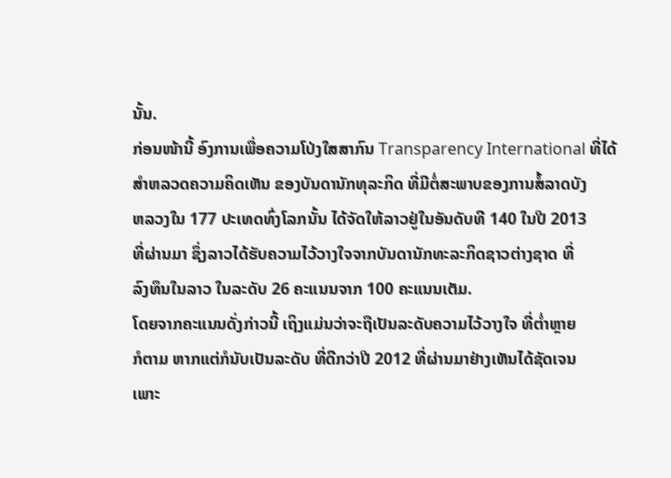ນັ້ນ.
ກ່ອນໜ້ານີ້ ອົງການເພື່ອຄວາມໂປ່ງໃສສາກົນ Transparency International ທີ່ໄດ້
ສຳຫລວດຄວາມຄິດເຫັນ ຂອງບັນດານັກທຸລະກິດ ທີ່ມີຕໍ່ສະພາບຂອງການສໍ້ລາດບັງ
ຫລວງໃນ 177 ປະເທດທົ່ງໂລກນັ້ນ ໄດ້ຈັດໃຫ້ລາວຢູ່ໃນອັນດັບທີ 140 ໃນປີ 2013
ທີ່ຜ່ານມາ ຊຶ່ງລາວໄດ້ຮັບຄວາມໄວ້ວາງໃຈຈາກບັນດານັກທະລະກິດຊາວຕ່າງຊາດ ທີ່
ລົງທຶນໃນລາວ ໃນລະດັບ 26 ຄະແນນຈາກ 100 ຄະແນນເຕັມ.
ໂດຍຈາກຄະແນນດັ່ງກ່າວນີ້ ເຖິງແມ່ນວ່າຈະຖືເປັນລະດັບຄວາມໄວ້ວາງໃຈ ທີ່ຕ່ຳຫຼາຍ
ກໍຕາມ ຫາກແຕ່ກໍນັບເປັນລະດັບ ທີ່ດີກວ່າປີ 2012 ທີ່ຜ່ານມາຢ່າງເຫັນໄດ້ຊັດເຈນ
ເພາະ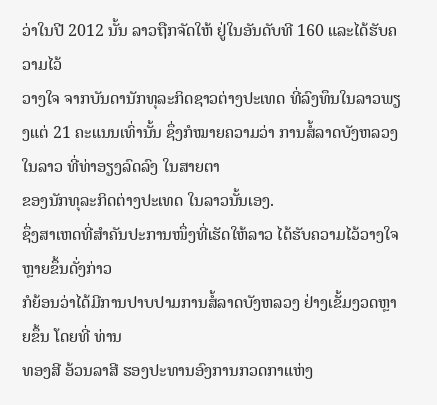ວ່າໃນປີ 2012 ນັ້ນ ລາວຖືກຈັດໃຫ້ ຢູ່ໃນອັນດັບທີ 160 ແລະໄດ້ຮັບຄວາມໄວ້
ວາງໃຈ ຈາກບັນດານັກທຸລະກິດຊາວຕ່າງປະເທດ ທີ່ລົງທຶນໃນລາວພຽງແຕ່ 21 ຄະແນນເທົ່ານັ້ນ ຊຶ່ງກໍໝາຍຄວາມວ່າ ການສໍ້ລາດບັງຫລວງໃນລາວ ທີ່ທ່າອຽງລົດລົງ ໃນສາຍຕາ
ຂອງນັກທຸລະກິດຕ່າງປະເທດ ໃນລາວນັ້ນເອງ.
ຊຶ່ງສາເຫດທີ່ສຳຄັນປະການໜຶ່ງທີ່ເຮັດໃຫ້ລາວ ໄດ້ຮັບຄວາມໄວ້ວາງໃຈຫຼາຍຂຶ້ນດັ່ງກ່າວ
ກໍຍ້ອນວ່າໄດ້ມີການປາບປາມການສໍ້ລາດບັງຫລວງ ຢ່າງເຂັ້ມງວດຫຼາຍຂຶ້ນ ໂດຍທີ່ ທ່ານ
ທອງສີ ອ້ວນລາສີ ຮອງປະທານອົງການກວດກາແຫ່ງ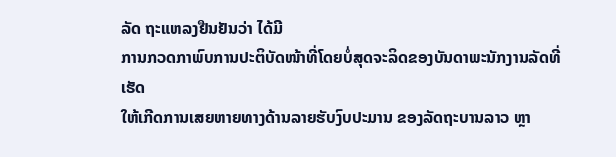ລັດ ຖະແຫລງຢືນຢັນວ່າ ໄດ້ມີ
ການກວດກາພົບການປະຕິບັດໜ້າທີ່ໂດຍບໍ່ສຸດຈະລິດຂອງບັນດາພະນັກງານລັດທີ່ເຮັດ
ໃຫ້ເກີດການເສຍຫາຍທາງດ້ານລາຍຮັບງົບປະມານ ຂອງລັດຖະບານລາວ ຫຼາ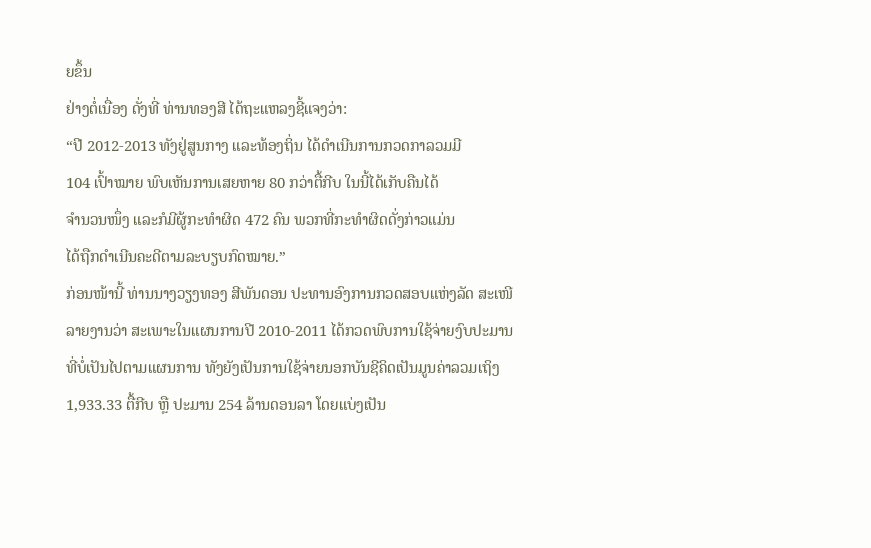ຍຂຶ້ນ
ຢ່າງຕໍ່ເນື່ອງ ດັ່ງທີ່ ທ່ານທອງສີ ໄດ້ຖະແຫລງຊີ້ແຈງວ່າ:
“ປີ 2012-2013 ທັງຢູ່ສູນກາງ ແລະທ້ອງຖິ່ນ ໄດ້ດຳເນີນການກວດກາລວມມີ
104 ເປົ້າໝາຍ ພົບເຫັນການເສຍຫາຍ 80 ກວ່າຕື້ກີບ ໃນນີ້ໄດ້ເກັບຄືນໄດ້
ຈຳນວນໜຶ່ງ ແລະກໍມີຜູ້ກະທຳຜິດ 472 ຄົນ ພວກທີ່ກະທຳຜິດດັ່ງກ່າວແມ່ນ
ໄດ້ຖືກດຳເນີນຄະດີຕາມລະບຽບກົດໝາຍ.”
ກ່ອນໜ້ານີ້ ທ່ານນາງວຽງທອງ ສີພັນດອນ ປະທານອົງການກວດສອບແຫ່ງລັດ ສະເໜີ
ລາຍງານວ່າ ສະເພາະໃນແຜນການປີ 2010-2011 ໄດ້ກວດພົບການໃຊ້ຈ່າຍງົບປະມານ
ທີ່ບໍ່ເປັນໄປຕາມແຜນການ ທັງຍັງເປັນການໃຊ້ຈ່າຍນອກບັນຊີຄິດເປັນມູນຄ່າລວມເຖິງ
1,933.33 ຕື້ກີບ ຫຼື ປະມານ 254 ລ້ານດອນລາ ໂດຍແບ່ງເປັນ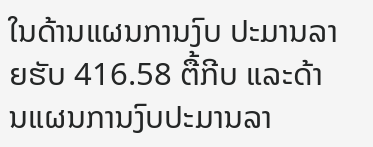ໃນດ້ານແຜນການງົບ ປະມານລາຍຮັບ 416.58 ຕື້ກີບ ແລະດ້ານແຜນການງົບປະມານລາ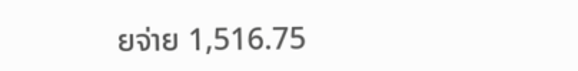ຍຈ່າຍ 1,516.75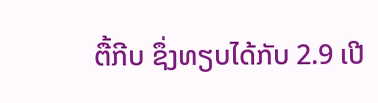ຕື້ກີບ ຊຶ່ງທຽບໄດ້ກັບ 2.9 ເປີ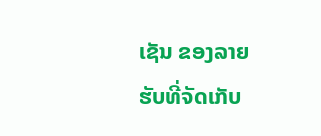ເຊັນ ຂອງລາຍຮັບທີ່ຈັດເກັບ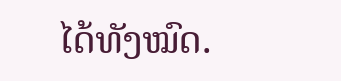ໄດ້ທັງໝົດ.